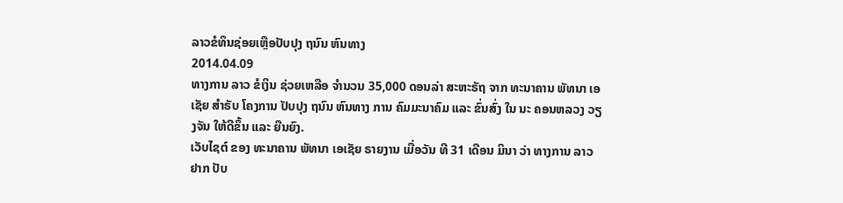ລາວຂໍທຶນຊ່ອຍເຫຼືອປັບປຸງ ຖນົນ ຫົນທາງ
2014.04.09
ທາງການ ລາວ ຂໍເງິນ ຊ່ວຍເຫລືອ ຈຳນວນ 35,000 ດອນລ່າ ສະຫະຣັຖ ຈາກ ທະນາຄານ ພັທນາ ເອເຊັຍ ສຳຣັບ ໂຄງການ ປັບປຸງ ຖນົນ ຫົນທາງ ການ ຄົມມະນາຄົມ ແລະ ຂົ່ນສົ່ງ ໃນ ນະ ຄອນຫລວງ ວຽງຈັນ ໃຫ້ດີຂຶ້ນ ແລະ ຍືນຍົງ.
ເວັບໄຊຕ໌ ຂອງ ທະນາຄານ ພັທນາ ເອເຊັຍ ຣາຍງານ ເມື່ອວັນ ທີ 31 ເດືອນ ມິນາ ວ່າ ທາງການ ລາວ ຢາກ ປັບ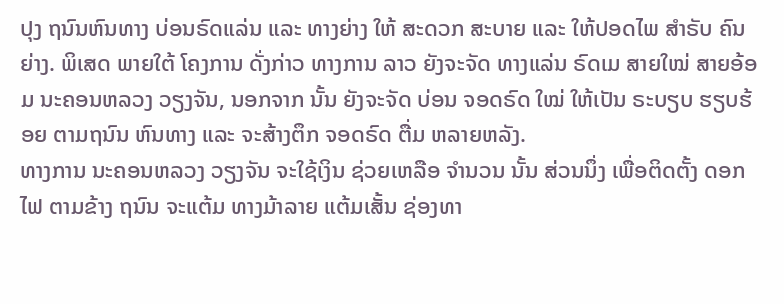ປຸງ ຖນົນຫົນທາງ ບ່ອນຣົດແລ່ນ ແລະ ທາງຍ່າງ ໃຫ້ ສະດວກ ສະບາຍ ແລະ ໃຫ້ປອດໄພ ສຳຣັບ ຄົນຍ່າງ. ພິເສດ ພາຍໃຕ້ ໂຄງການ ດັ່ງກ່າວ ທາງການ ລາວ ຍັງຈະຈັດ ທາງແລ່ນ ຣົດເມ ສາຍໃໝ່ ສາຍອ້ອມ ນະຄອນຫລວງ ວຽງຈັນ, ນອກຈາກ ນັ້ນ ຍັງຈະຈັດ ບ່ອນ ຈອດຣົດ ໃໝ່ ໃຫ້ເປັນ ຣະບຽບ ຮຽບຮ້ອຍ ຕາມຖນົນ ຫົນທາງ ແລະ ຈະສ້າງຕຶກ ຈອດຣົດ ຕື່ມ ຫລາຍຫລັງ.
ທາງການ ນະຄອນຫລວງ ວຽງຈັນ ຈະໃຊ້ເງິນ ຊ່ວຍເຫລືອ ຈຳນວນ ນັ້ນ ສ່ວນນຶ່ງ ເພື່ອຕິດຕັ້ງ ດອກໄຟ ຕາມຂ້າງ ຖນົນ ຈະແຕ້ມ ທາງມ້າລາຍ ແຕ້ມເສັ້ນ ຊ່ອງທາ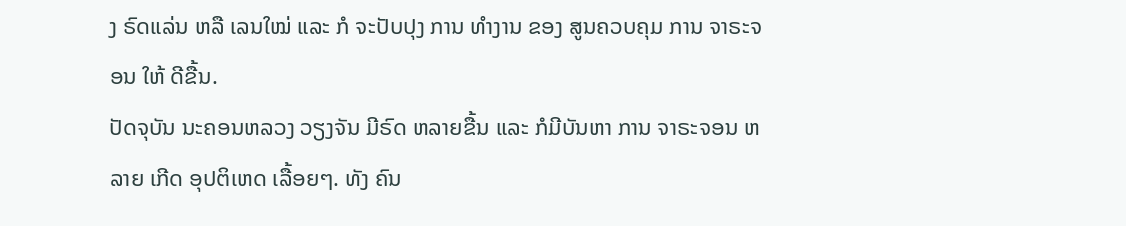ງ ຣົດແລ່ນ ຫລື ເລນໃໝ່ ແລະ ກໍ ຈະປັບປຸງ ການ ທຳງານ ຂອງ ສູນຄວບຄຸມ ການ ຈາຣະຈອນ ໃຫ້ ດີຂື້ນ.
ປັດຈຸບັນ ນະຄອນຫລວງ ວຽງຈັນ ມີຣົດ ຫລາຍຂື້ນ ແລະ ກໍມີບັນຫາ ການ ຈາຣະຈອນ ຫລາຍ ເກີດ ອຸປຕິເຫດ ເລື້ອຍໆ. ທັງ ຄົນ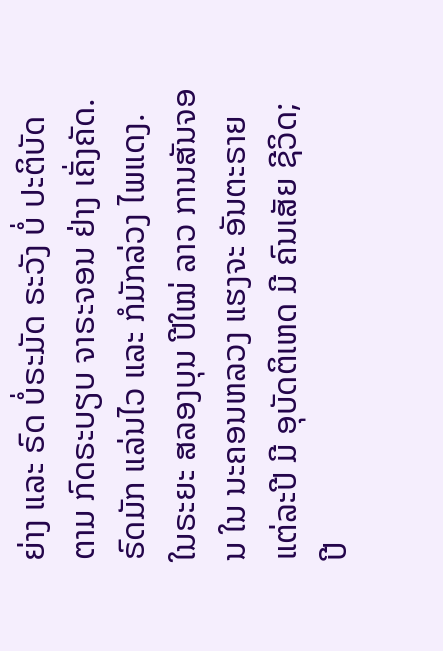ຍ່າງ ແລະ ຣົດ ບໍ່ຣະມັດ ຣະວັງ ບໍ່ ປະຕິບັດ ຕາມ ກົດຣະບຽບ ຈາຣະຈອນ ຢ່າງ ເຄັ່ງຄັດ. ຣົດມັກ ແລ່ນໄວ ແລະ ກໍມັກລ່ວງ ໄພແດງ.
ໃນຣະຍະ ສລອງບຸນ ປີໃໝ່ ລາວ ການສັນຈອນ ໃນ ນະຄອນຫລວງ ແຮງຈະ ອັນຕະຣາຍ ແຕ່ລະປີ ມີ ອຸບັດຕິເຫດ ມີ ຄົນເສັຍ ຊີວິດ; ປີ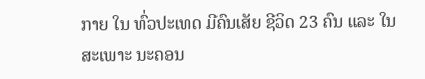ກາຍ ໃນ ທົ່ວປະເທດ ມີຄົນເສັຍ ຊີວິດ 23 ຄົນ ແລະ ໃນ ສະເພາະ ນະຄອນ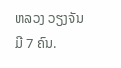ຫລວງ ວຽງຈັນ ມີ 7 ຄົນ.